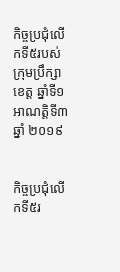កិច្ចប្រជុំលើកទី៥របស់ក្រុមប្រឹក្សាខេត្ត ឆ្នាំទី១ អាណត្តិទី៣ឆ្នាំ ២០១៩


កិច្ចប្រជុំលើកទី៥រ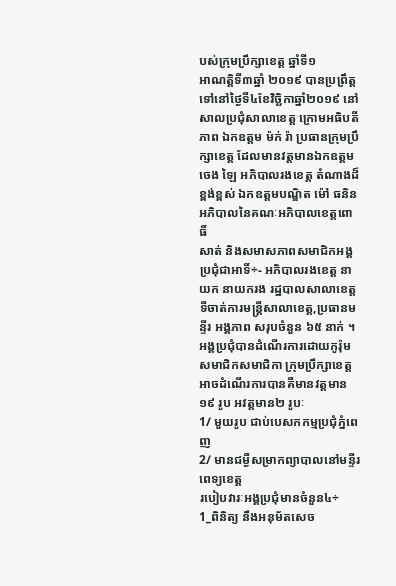បស់ក្រុមប្រឹក្សាខេត្ត ឆ្នាំទី១
អាណត្តិទី៣ឆ្នាំ ២០១៩ បានប្រព្រឹត្តទៅនៅថ្ងៃទី៤ខែវិច្ឆិកាឆ្នាំ២០១៩ នៅសាលប្រជុំសាលាខេត្ត ក្រោមអធិបតីភាព ឯកឧត្តម ម៉ក់ រ៉ា ប្រធានក្រុមប្រឹក្សាខេត្ត ដែលមានវត្តមានឯកឧត្តម ចេង ឡៃ អភិបាលរងខេត្ត តំណាងដ៏ខ្ពង់ខ្ពស់ ឯកឧត្តមបណ្ឌិត ម៉ៅ ធនិន អភិបាលនៃគណៈអភិបាលខេត្តពោធិ៍
សាត់ និងសមាសភាពសមាជិកអង្គប្រជុំជាអាទិ៍÷- អភិបាលរងខេត្ត នាយក នាយករង រដ្ឋបាលសាលាខេត្ត ទីចាត់ការមន្ត្រីសាលាខេត្ត,ប្រធានមន្ទីរ អង្គភាព សរុបចំនួន ៦៥ នាក់ ។
អង្គប្រជុំបានដំណើរការដោយកូរ៉ុម សមាជិកសមាជិកា ក្រុមប្រឹក្សាខេត្ត អាចដំណើរការបានគឺមានវត្តមាន ១៩ រូប អវត្តមាន២ រូបៈ
1/ មួយរូប ជាប់បេសកកម្មប្រជុំភ្នំពេញ
2/ មានជម្ងឺសម្រាកព្យាបាលនៅមន្ទីរពេទ្យខេត្ត
របៀបវារៈអង្គប្រជុំមានចំនួន៤÷
1_ពិនិត្យ នឹងអនុម័តសេច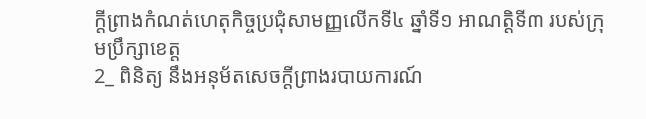ក្តីព្រាងកំណត់ហេតុកិច្ចប្រជុំសាមញ្ញលើកទី៤ ឆ្នាំទី១ អាណត្តិទី៣ របស់ក្រុមប្រឹក្សាខេត្ត
2_ ពិនិត្យ នឹងអនុម័តសេចក្តីព្រាងរបាយការណ៍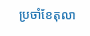ប្រចាំខែតុលា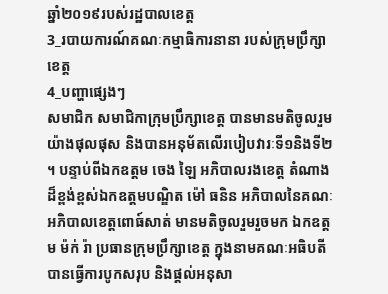ឆ្នាំ២០១៩របស់រដ្ឋបាលខេត្ត
3_របាយការណ៍គណៈកម្មាធិការនានា របស់ក្រុមប្រឹក្សាខេត្ត
4_បញ្ហាផ្សេងៗ
សមាជិក សមាជិកាក្រុមប្រឹក្សាខេត្ត បានមានមតិចូលរួមយ៉ាងផុលផុស និងបានអនុម័តលើរបៀបវារៈទី១និងទី២ ។ បន្ទាប់ពីឯកឧត្តម ចេង ឡៃ អភិបាលរងខេត្ត តំណាងដ៏ខ្ពង់ខ្ពស់ឯកឧត្តមបណ្ឌិត ម៉ៅ ធនិន អភិបាលនៃគណៈអភិបាលខេត្តពោធ៍សាត់ មានមតិចូលរួមរួចមក ឯកឧត្តម ម៉ក់ រ៉ា ប្រធានក្រុមប្រឹក្សាខេត្ត ក្នុងនាមគណៈអធិបតី បានធ្វើការបូកសរុប និងផ្តល់អនុសា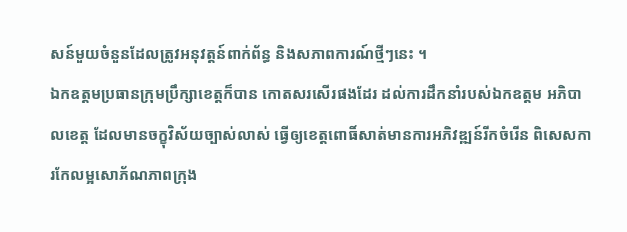សន៍មួយចំនួនដែលត្រូវអនុវត្តន៍ពាក់ព័ន្ធ និងសភាពការណ៍ថ្មីៗនេះ ។
ឯកឧត្តមប្រធានក្រុមប្រឹក្សាខេត្តក៏បាន កោតសរសើរផងដែរ ដល់ការដឹកនាំរបស់ឯកឧត្តម អភិបាលខេត្ត ដែលមានចក្ខុវិស័យច្បាស់លាស់ ធ្វើឲ្យខេត្តពោធិ៍សាត់មានការអភិវឌ្ឍន៍រីកចំរើន ពិសេសការកែលម្អសោភ័ណភាពក្រុង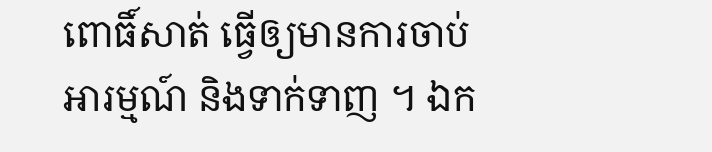ពោធិ៍សាត់ ធ្វើឲ្យមានការចាប់អារម្មណ៍ និងទាក់ទាញ ។ ឯក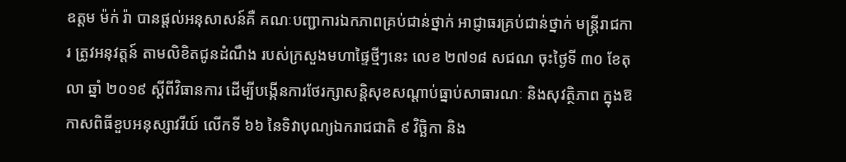ឧត្តម ម៉ក់ រ៉ា បានផ្តល់អនុសាសន៍គឺ គណៈបញ្ជាការឯកភាពគ្រប់ជាន់ថ្នាក់ អាជ្ញាធរគ្រប់ជាន់ថ្នាក់ មន្ត្រីរាជការ ត្រូវអនុវត្តន៍ តាមលិខិតជូនដំណឹង របស់ក្រសួងមហាផ្ទៃថ្មីៗនេះ លេខ ២៧១៨ សជណ ចុះថ្ងៃទី ៣០ ខែតុលា ឆ្នាំ ២០១៩ ស្តីពីវិធានការ ដើម្បីបង្កើនការថែរក្សាសន្តិសុខសណ្តាប់ធ្នាប់សាធារណៈ និងសុវត្ថិភាព ក្នុងឱកាសពិធីខួបអនុស្សាវរីយ៍ លើកទី ៦៦ នៃទិវាបុណ្យឯករាជជាតិ ៩ វិច្ឆិកា និង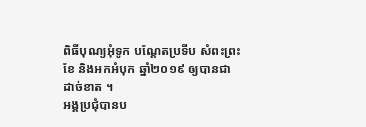ពិធីបុណ្យអុំទូក បណ្តែតប្រទីប សំពះព្រះខែ និងអកអំបុក ឆ្នាំ២០១៩ ឲ្យបានជាដាច់ខាត ។
អង្គប្រជុំបានប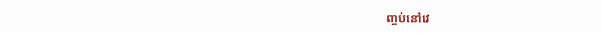ញ្ចប់នៅវេ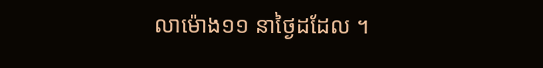លាម៉ោង១១ នាថ្ងៃដដែល ។